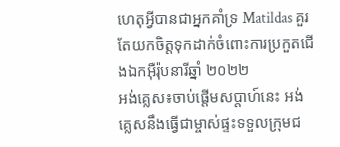ហេតុអ្វីបានជាអ្នកគាំទ្រ Matildas គួរតែយកចិត្តទុកដាក់ចំពោះការប្រកួតជើងឯកអ៊ឺរ៉ុបនារីឆ្នាំ ២០២២
អង់គ្លេស៖ចាប់ផ្តើមសប្តាហ៍នេះ អង់គ្លេសនឹងធ្វើជាម្ចាស់ផ្ទះទទួលក្រុមជ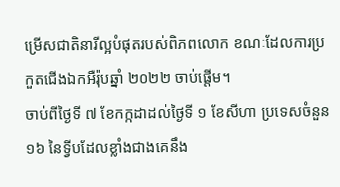ម្រើសជាតិនារីល្អបំផុតរបស់ពិភពលោក ខណៈដែលការប្រកួតជើងឯកអឺរ៉ុបឆ្នាំ ២០២២ ចាប់ផ្តើម។
ចាប់ពីថ្ងៃទី ៧ ខែកក្កដាដល់ថ្ងៃទី ១ ខែសីហា ប្រទេសចំនួន ១៦ នៃទ្វីបដែលខ្លាំងជាងគេនឹង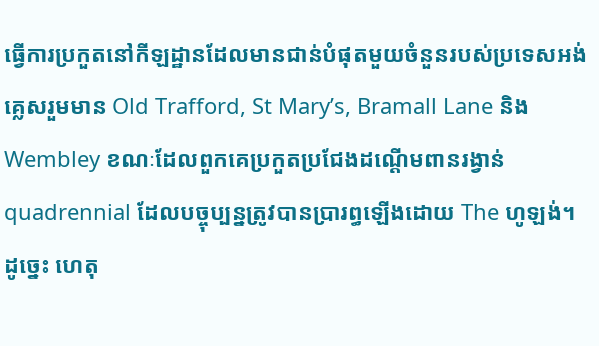ធ្វើការប្រកួតនៅកីឡដ្ឋានដែលមានជាន់បំផុតមួយចំនួនរបស់ប្រទេសអង់គ្លេសរួមមាន Old Trafford, St Mary’s, Bramall Lane និង Wembley ខណៈដែលពួកគេប្រកួតប្រជែងដណ្តើមពានរង្វាន់ quadrennial ដែលបច្ចុប្បន្នត្រូវបានប្រារព្ធឡើងដោយ The ហូឡង់។
ដូច្នេះ ហេតុ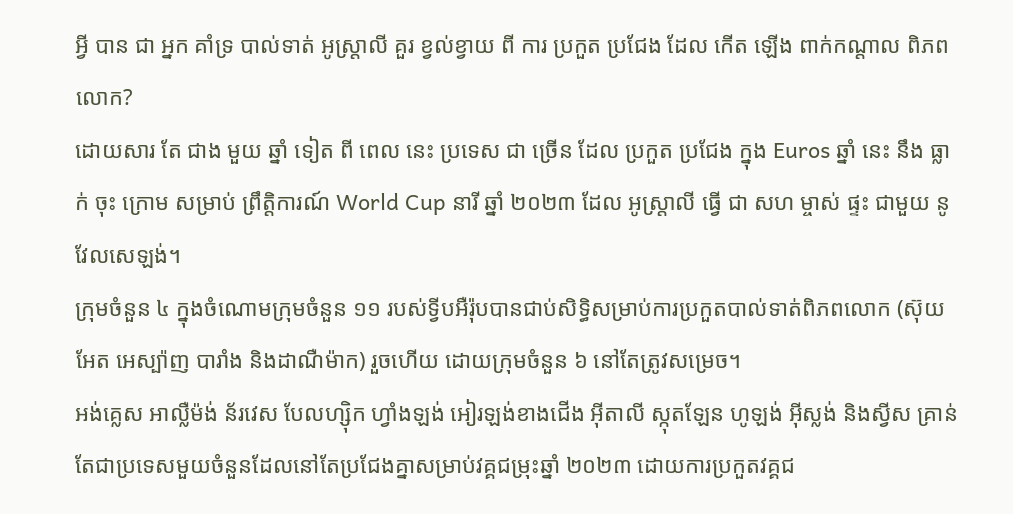អ្វី បាន ជា អ្នក គាំទ្រ បាល់ទាត់ អូស្ត្រាលី គួរ ខ្វល់ខ្វាយ ពី ការ ប្រកួត ប្រជែង ដែល កើត ឡើង ពាក់កណ្តាល ពិភពលោក?
ដោយសារ តែ ជាង មួយ ឆ្នាំ ទៀត ពី ពេល នេះ ប្រទេស ជា ច្រើន ដែល ប្រកួត ប្រជែង ក្នុង Euros ឆ្នាំ នេះ នឹង ធ្លាក់ ចុះ ក្រោម សម្រាប់ ព្រឹត្តិការណ៍ World Cup នារី ឆ្នាំ ២០២៣ ដែល អូស្ត្រាលី ធ្វើ ជា សហ ម្ចាស់ ផ្ទះ ជាមួយ នូវែលសេឡង់។
ក្រុមចំនួន ៤ ក្នុងចំណោមក្រុមចំនួន ១១ របស់ទ្វីបអឺរ៉ុបបានជាប់សិទ្ធិសម្រាប់ការប្រកួតបាល់ទាត់ពិភពលោក (ស៊ុយអែត អេស្ប៉ាញ បារាំង និងដាណឺម៉ាក) រួចហើយ ដោយក្រុមចំនួន ៦ នៅតែត្រូវសម្រេច។
អង់គ្លេស អាល្លឺម៉ង់ ន័រវេស បែលហ្ស៊ិក ហ្វាំងឡង់ អៀរឡង់ខាងជើង អ៊ីតាលី ស្កុតឡែន ហូឡង់ អ៊ីស្លង់ និងស្វីស គ្រាន់តែជាប្រទេសមួយចំនួនដែលនៅតែប្រជែងគ្នាសម្រាប់វគ្គជម្រុះឆ្នាំ ២០២៣ ដោយការប្រកួតវគ្គជ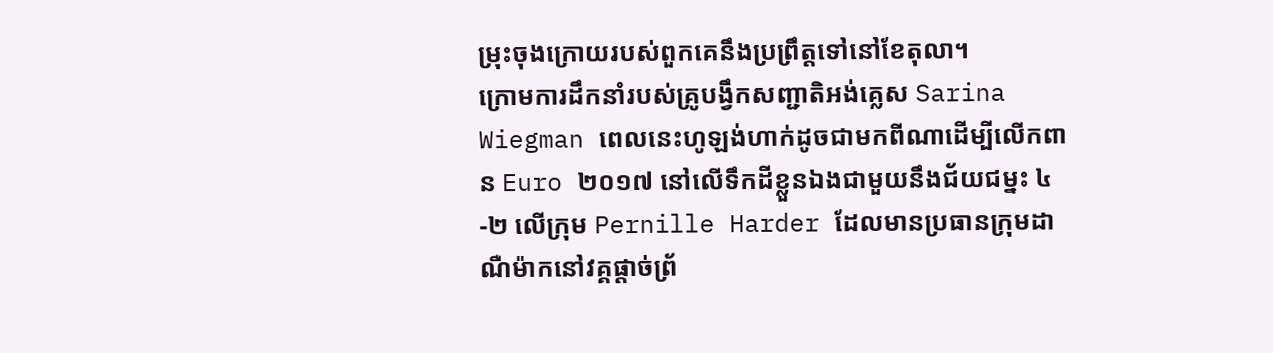ម្រុះចុងក្រោយរបស់ពួកគេនឹងប្រព្រឹត្តទៅនៅខែតុលា។
ក្រោមការដឹកនាំរបស់គ្រូបង្វឹកសញ្ជាតិអង់គ្លេស Sarina Wiegman ពេលនេះហូឡង់ហាក់ដូចជាមកពីណាដើម្បីលើកពាន Euro ២០១៧ នៅលើទឹកដីខ្លួនឯងជាមួយនឹងជ័យជម្នះ ៤-២ លើក្រុម Pernille Harder ដែលមានប្រធានក្រុមដាណឺម៉ាកនៅវគ្គផ្តាច់ព្រ័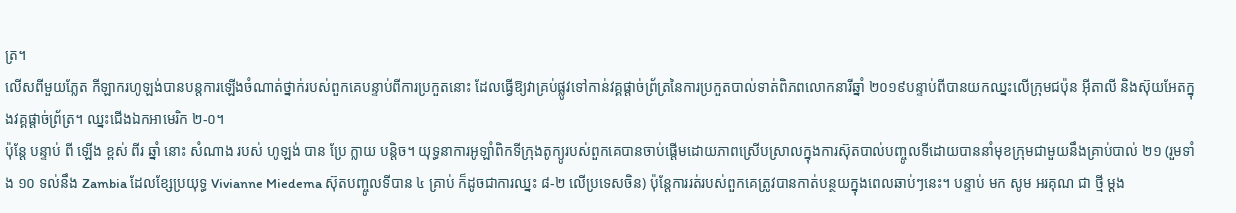ត្រ។
លើសពីមួយភ្លែត កីឡាករហូឡង់បានបន្តការឡើងចំណាត់ថ្នាក់របស់ពួកគេបន្ទាប់ពីការប្រកួតនោះ ដែលធ្វើឱ្យវាគ្រប់ផ្លូវទៅកាន់វគ្គផ្តាច់ព្រ័ត្រនៃការប្រកួតបាល់ទាត់ពិភពលោកនារីឆ្នាំ ២០១៩បន្ទាប់ពីបានយកឈ្នះលើក្រុមជប៉ុន អ៊ីតាលី និងស៊ុយអែតក្នុងវគ្គផ្តាច់ព្រ័ត្រ។ ឈ្នះជើងឯកអាមេរិក ២-០។
ប៉ុន្តែ បន្ទាប់ ពី ឡើង ខ្ពស់ ពីរ ឆ្នាំ នោះ សំណាង របស់ ហូឡង់ បាន ប្រែ ក្លាយ បន្តិច។ យុទ្ធនាការអូឡាំពិកទីក្រុងតូក្យូរបស់ពួកគេបានចាប់ផ្តើមដោយភាពស្រើបស្រាលក្នុងការស៊ុតបាល់បញ្ចូលទីដោយបាននាំមុខក្រុមជាមួយនឹងគ្រាប់បាល់ ២១ (រួមទាំង ១០ ទល់នឹង Zambia ដែលខ្សែប្រយុទ្ធ Vivianne Miedema ស៊ុតបញ្ចូលទីបាន ៤ គ្រាប់ ក៏ដូចជាការឈ្នះ ៨-២ លើប្រទេសចិន) ប៉ុន្តែការរត់របស់ពួកគេត្រូវបានកាត់បន្ថយក្នុងពេលឆាប់ៗនេះ។ បន្ទាប់ មក សូម អរគុណ ជា ថ្មី ម្តង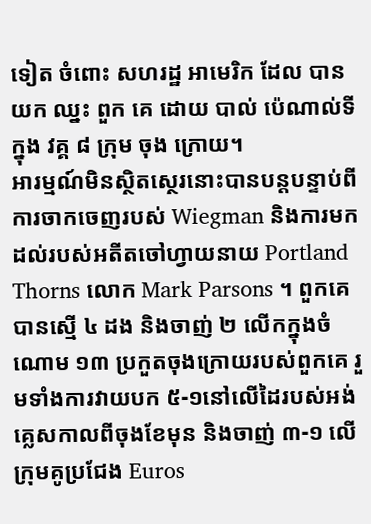ទៀត ចំពោះ សហរដ្ឋ អាមេរិក ដែល បាន យក ឈ្នះ ពួក គេ ដោយ បាល់ ប៉េណាល់ទី ក្នុង វគ្គ ៨ ក្រុម ចុង ក្រោយ។
អារម្មណ៍មិនស្ថិតស្ថេរនោះបានបន្តបន្ទាប់ពីការចាកចេញរបស់ Wiegman និងការមកដល់របស់អតីតចៅហ្វាយនាយ Portland Thorns លោក Mark Parsons ។ ពួកគេបានស្មើ ៤ ដង និងចាញ់ ២ លើកក្នុងចំណោម ១៣ ប្រកួតចុងក្រោយរបស់ពួកគេ រួមទាំងការវាយបក ៥-១នៅលើដៃរបស់អង់គ្លេសកាលពីចុងខែមុន និងចាញ់ ៣-១ លើក្រុមគូប្រជែង Euros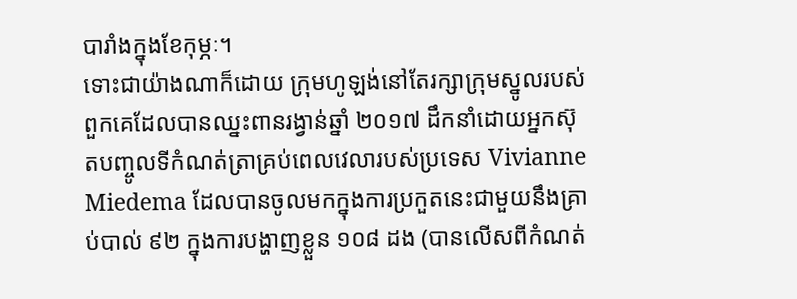បារាំងក្នុងខែកុម្ភៈ។
ទោះជាយ៉ាងណាក៏ដោយ ក្រុមហូឡង់នៅតែរក្សាក្រុមស្នូលរបស់ពួកគេដែលបានឈ្នះពានរង្វាន់ឆ្នាំ ២០១៧ ដឹកនាំដោយអ្នកស៊ុតបញ្ចូលទីកំណត់ត្រាគ្រប់ពេលវេលារបស់ប្រទេស Vivianne Miedema ដែលបានចូលមកក្នុងការប្រកួតនេះជាមួយនឹងគ្រាប់បាល់ ៩២ ក្នុងការបង្ហាញខ្លួន ១០៨ ដង (បានលើសពីកំណត់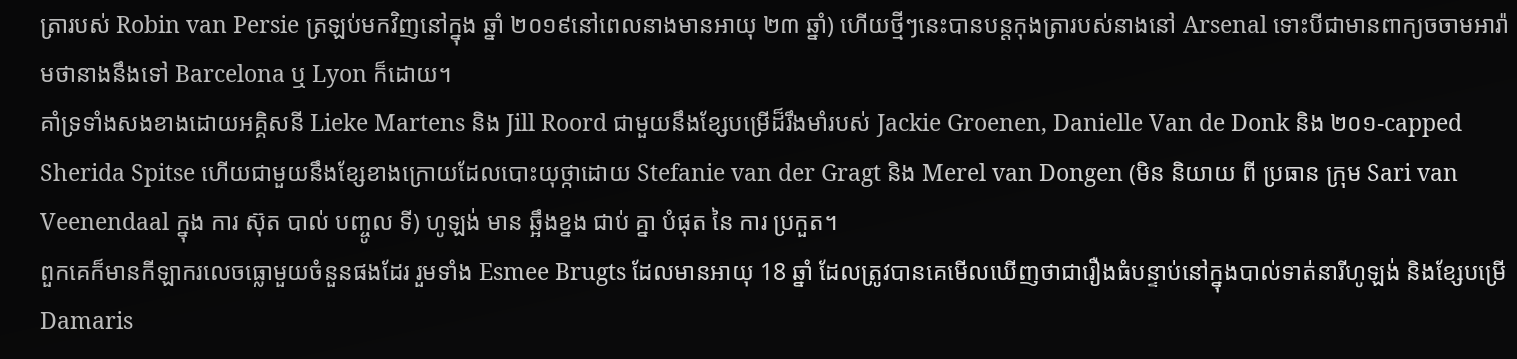ត្រារបស់ Robin van Persie ត្រឡប់មកវិញនៅក្នុង ឆ្នាំ ២០១៩នៅពេលនាងមានអាយុ ២៣ ឆ្នាំ) ហើយថ្មីៗនេះបានបន្តកុងត្រារបស់នាងនៅ Arsenal ទោះបីជាមានពាក្យចចាមអារ៉ាមថានាងនឹងទៅ Barcelona ឬ Lyon ក៏ដោយ។
គាំទ្រទាំងសងខាងដោយអគ្គិសនី Lieke Martens និង Jill Roord ជាមួយនឹងខ្សែបម្រើដ៏រឹងមាំរបស់ Jackie Groenen, Danielle Van de Donk និង ២០១-capped Sherida Spitse ហើយជាមួយនឹងខ្សែខាងក្រោយដែលបោះយុថ្កាដោយ Stefanie van der Gragt និង Merel van Dongen (មិន និយាយ ពី ប្រធាន ក្រុម Sari van Veenendaal ក្នុង ការ ស៊ុត បាល់ បញ្ចូល ទី) ហូឡង់ មាន ឆ្អឹងខ្នង ជាប់ គ្នា បំផុត នៃ ការ ប្រកួត។
ពួកគេក៏មានកីឡាករលេចធ្លោមួយចំនួនផងដែរ រួមទាំង Esmee Brugts ដែលមានអាយុ 18 ឆ្នាំ ដែលត្រូវបានគេមើលឃើញថាជារឿងធំបន្ទាប់នៅក្នុងបាល់ទាត់នារីហូឡង់ និងខ្សែបម្រើ Damaris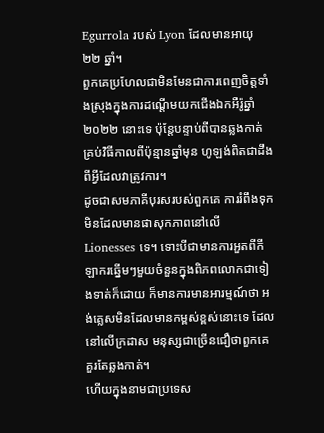Egurrola របស់ Lyon ដែលមានអាយុ ២២ ឆ្នាំ។
ពួកគេប្រហែលជាមិនមែនជាការពេញចិត្តទាំងស្រុងក្នុងការដណ្តើមយកជើងឯកអឺរ៉ូឆ្នាំ ២០២២ នោះទេ ប៉ុន្តែបន្ទាប់ពីបានឆ្លងកាត់គ្រប់វិធីកាលពីប៉ុន្មានឆ្នាំមុន ហូឡង់ពិតជាដឹងពីអ្វីដែលវាត្រូវការ។
ដូចជាសមភាគីបុរសរបស់ពួកគេ ការរំពឹងទុកមិនដែលមានផាសុកភាពនៅលើ Lionesses ទេ។ ទោះបីជាមានការអួតពីកីឡាករឆ្នើមៗមួយចំនួនក្នុងពិភពលោកជាទៀងទាត់ក៏ដោយ ក៏មានការមានអារម្មណ៍ថា អង់គ្លេសមិនដែលមានកម្ពស់ខ្ពស់នោះទេ ដែលនៅលើក្រដាស មនុស្សជាច្រើនជឿថាពួកគេគួរតែឆ្លងកាត់។
ហើយក្នុងនាមជាប្រទេស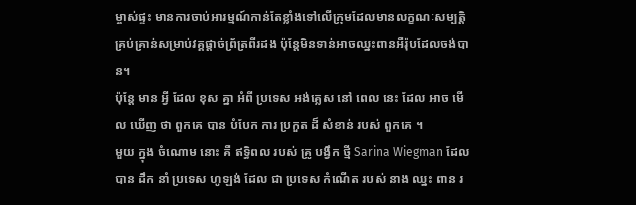ម្ចាស់ផ្ទះ មានការចាប់អារម្មណ៍កាន់តែខ្លាំងទៅលើក្រុមដែលមានលក្ខណៈសម្បត្តិគ្រប់គ្រាន់សម្រាប់វគ្គផ្តាច់ព្រ័ត្រពីរដង ប៉ុន្តែមិនទាន់អាចឈ្នះពានអឺរ៉ុបដែលចង់បាន។
ប៉ុន្តែ មាន អ្វី ដែល ខុស គ្នា អំពី ប្រទេស អង់គ្លេស នៅ ពេល នេះ ដែល អាច មើល ឃើញ ថា ពួកគេ បាន បំបែក ការ ប្រកួត ដ៏ សំខាន់ របស់ ពួកគេ ។
មួយ ក្នុង ចំណោម នោះ គឺ ឥទ្ធិពល របស់ គ្រូ បង្វឹក ថ្មី Sarina Wiegman ដែល បាន ដឹក នាំ ប្រទេស ហូឡង់ ដែល ជា ប្រទេស កំណើត របស់ នាង ឈ្នះ ពាន រ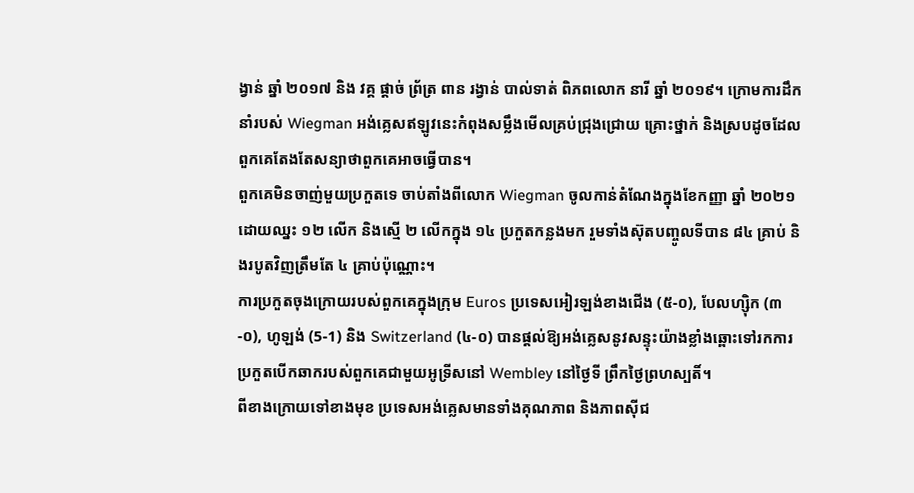ង្វាន់ ឆ្នាំ ២០១៧ និង វគ្គ ផ្តាច់ ព្រ័ត្រ ពាន រង្វាន់ បាល់ទាត់ ពិភពលោក នារី ឆ្នាំ ២០១៩។ ក្រោមការដឹកនាំរបស់ Wiegman អង់គ្លេសឥឡូវនេះកំពុងសម្លឹងមើលគ្រប់ជ្រុងជ្រោយ គ្រោះថ្នាក់ និងស្របដូចដែលពួកគេតែងតែសន្យាថាពួកគេអាចធ្វើបាន។
ពួកគេមិនចាញ់មួយប្រកួតទេ ចាប់តាំងពីលោក Wiegman ចូលកាន់តំណែងក្នុងខែកញ្ញា ឆ្នាំ ២០២១ ដោយឈ្នះ ១២ លើក និងស្មើ ២ លើកក្នុង ១៤ ប្រកួតកន្លងមក រួមទាំងស៊ុតបញ្ចូលទីបាន ៨៤ គ្រាប់ និងរបូតវិញត្រឹមតែ ៤ គ្រាប់ប៉ុណ្ណោះ។
ការប្រកួតចុងក្រោយរបស់ពួកគេក្នុងក្រុម Euros ប្រទេសអៀរឡង់ខាងជើង (៥-០), បែលហ្ស៊ិក (៣-០), ហូឡង់ (5-1) និង Switzerland (៤-០) បានផ្តល់ឱ្យអង់គ្លេសនូវសន្ទុះយ៉ាងខ្លាំងឆ្ពោះទៅរកការប្រកួតបើកឆាករបស់ពួកគេជាមួយអូទ្រីសនៅ Wembley នៅថ្ងៃទី ព្រឹកថ្ងៃព្រហស្បតិ៍។
ពីខាងក្រោយទៅខាងមុខ ប្រទេសអង់គ្លេសមានទាំងគុណភាព និងភាពស៊ីជ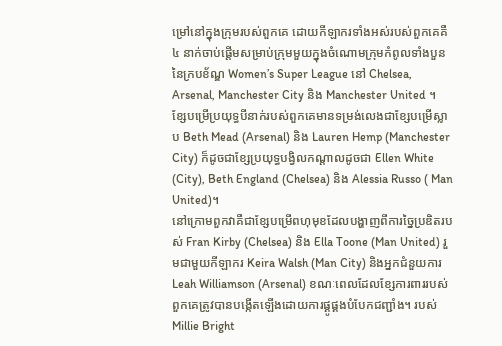ម្រៅនៅក្នុងក្រុមរបស់ពួកគេ ដោយកីឡាករទាំងអស់របស់ពួកគេគឺ ៤ នាក់ចាប់ផ្តើមសម្រាប់ក្រុមមួយក្នុងចំណោមក្រុមកំពូលទាំងបួននៃក្របខ័ណ្ឌ Women’s Super League នៅ Chelsea, Arsenal, Manchester City និង Manchester United ។
ខ្សែបម្រើប្រយុទ្ធបីនាក់របស់ពួកគេមានទម្រង់លេងជាខ្សែបម្រើស្លាប Beth Mead (Arsenal) និង Lauren Hemp (Manchester City) ក៏ដូចជាខ្សែប្រយុទ្ធបង្វិលកណ្តាលដូចជា Ellen White (City), Beth England (Chelsea) និង Alessia Russo ( Man United)។
នៅក្រោមពួកវាគឺជាខ្សែបម្រើពហុមុខដែលបង្ហាញពីការច្នៃប្រឌិតរបស់ Fran Kirby (Chelsea) និង Ella Toone (Man United) រួមជាមួយកីឡាករ Keira Walsh (Man City) និងអ្នកជំនួយការ Leah Williamson (Arsenal) ខណៈពេលដែលខ្សែការពាររបស់ពួកគេត្រូវបានបង្កើតឡើងដោយការផ្គូផ្គងបំបែកជញ្ជាំង។ របស់ Millie Bright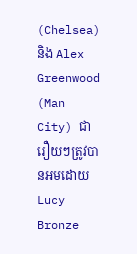(Chelsea) និង Alex Greenwood (Man City) ជារឿយៗត្រូវបានអមដោយ Lucy Bronze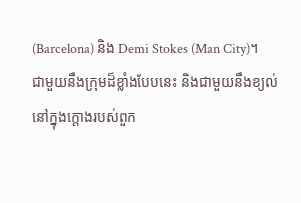(Barcelona) និង Demi Stokes (Man City)។
ជាមួយនឹងក្រុមដ៏ខ្លាំងបែបនេះ និងជាមួយនឹងខ្យល់នៅក្នុងក្ដោងរបស់ពួក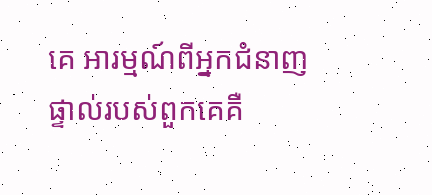គេ អារម្មណ៍ពីអ្នកជំនាញផ្ទាល់របស់ពួកគេគឺ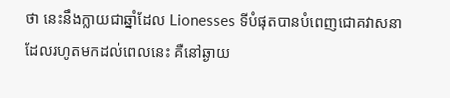ថា នេះនឹងក្លាយជាឆ្នាំដែល Lionesses ទីបំផុតបានបំពេញជោគវាសនាដែលរហូតមកដល់ពេលនេះ គឺនៅឆ្ងាយ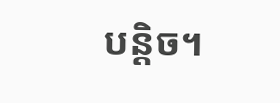បន្តិច។